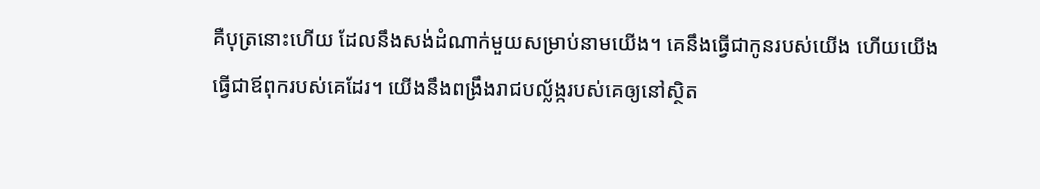គឺបុត្រនោះហើយ ដែលនឹងសង់ដំណាក់មួយសម្រាប់នាមយើង។ គេនឹងធ្វើជាកូនរបស់យើង ហើយយើងធ្វើជាឪពុករបស់គេដែរ។ យើងនឹងពង្រឹងរាជបល្ល័ង្ករបស់គេឲ្យនៅស្ថិត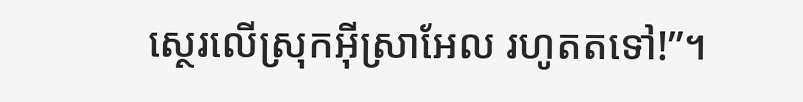ស្ថេរលើស្រុកអ៊ីស្រាអែល រហូតតទៅ!”។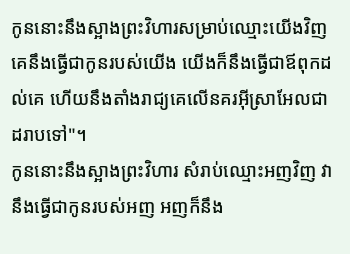កូននោះនឹងស្អាងព្រះវិហារសម្រាប់ឈ្មោះយើងវិញ គេនឹងធ្វើជាកូនរបស់យើង យើងក៏នឹងធ្វើជាឪពុកដល់គេ ហើយនឹងតាំងរាជ្យគេលើនគរអ៊ីស្រាអែលជាដរាបទៅ"។
កូននោះនឹងស្អាងព្រះវិហារ សំរាប់ឈ្មោះអញវិញ វានឹងធ្វើជាកូនរបស់អញ អញក៏នឹង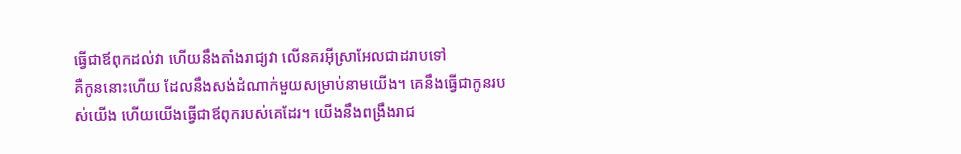ធ្វើជាឪពុកដល់វា ហើយនឹងតាំងរាជ្យវា លើនគរអ៊ីស្រាអែលជាដរាបទៅ
គឺកូននោះហើយ ដែលនឹងសង់ដំណាក់មួយសម្រាប់នាមយើង។ គេនឹងធ្វើជាកូនរបស់យើង ហើយយើងធ្វើជាឪពុករបស់គេដែរ។ យើងនឹងពង្រឹងរាជ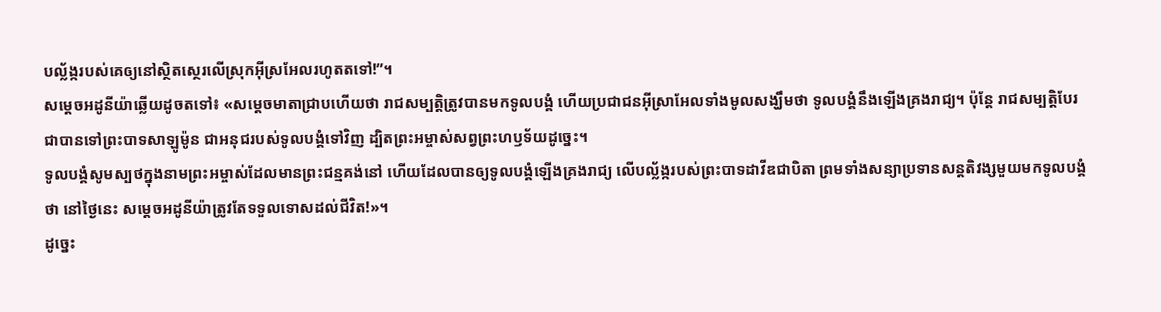បល្ល័ង្ករបស់គេឲ្យនៅស្ថិតស្ថេរលើស្រុកអ៊ីស្រអែលរហូតតទៅ!”។
សម្ដេចអដូនីយ៉ាឆ្លើយដូចតទៅ៖ «សម្ដេចមាតាជ្រាបហើយថា រាជសម្បត្តិត្រូវបានមកទូលបង្គំ ហើយប្រជាជនអ៊ីស្រាអែលទាំងមូលសង្ឃឹមថា ទូលបង្គំនឹងឡើងគ្រងរាជ្យ។ ប៉ុន្តែ រាជសម្បត្តិបែរជាបានទៅព្រះបាទសាឡូម៉ូន ជាអនុជរបស់ទូលបង្គំទៅវិញ ដ្បិតព្រះអម្ចាស់សព្វព្រះហឫទ័យដូច្នេះ។
ទូលបង្គំសូមស្បថក្នុងនាមព្រះអម្ចាស់ដែលមានព្រះជន្មគង់នៅ ហើយដែលបានឲ្យទូលបង្គំឡើងគ្រងរាជ្យ លើបល្ល័ង្ករបស់ព្រះបាទដាវីឌជាបិតា ព្រមទាំងសន្យាប្រទានសន្តតិវង្សមួយមកទូលបង្គំថា នៅថ្ងៃនេះ សម្ដេចអដូនីយ៉ាត្រូវតែទទួលទោសដល់ជីវិត!»។
ដូច្នេះ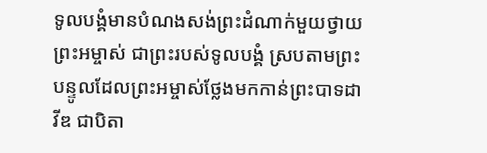ទូលបង្គំមានបំណងសង់ព្រះដំណាក់មួយថ្វាយព្រះអម្ចាស់ ជាព្រះរបស់ទូលបង្គំ ស្របតាមព្រះបន្ទូលដែលព្រះអម្ចាស់ថ្លែងមកកាន់ព្រះបាទដាវីឌ ជាបិតា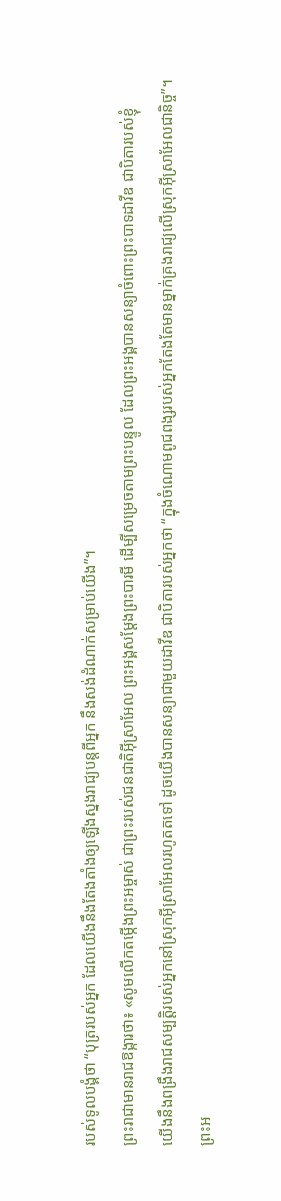របស់ទូលបង្គំថា “បុត្ររបស់អ្នក ដែលយើងនឹងតែងតាំងឲ្យឡើងស្នងរាជ្យបន្តពីអ្នក នឹងសង់ដំណាក់សម្រាប់យើង”។
ព្រះរាជាមានរាជឱង្ការថា៖ «សូមលើកតម្កើងព្រះអម្ចាស់ ជាព្រះរបស់ជនជាតិអ៊ីស្រាអែល ព្រះអង្គសម្តែងព្រះបារមី ដើម្បីសម្រេចតាមព្រះបន្ទូល ដែលព្រះអង្គបានសន្យាចំពោះព្រះបាទដាវីឌ ជាបិតារបស់ខ្ញុំ
យើងនឹងពង្រឹងរាជសម្បត្តិរបស់អ្នកនៅស្រុកអ៊ីស្រាអែលរហូតតទៅ ដូចយើងបានសន្យាជាមួយដាវីឌ ជាបិតារបស់អ្នកថា “ក្នុងចំណោមពូជពង្សរបស់អ្នកតែងតែមានម្នាក់គ្រងរាជ្យលើស្រុកអ៊ីស្រាអែលជានិច្ច”។
ព្រះអ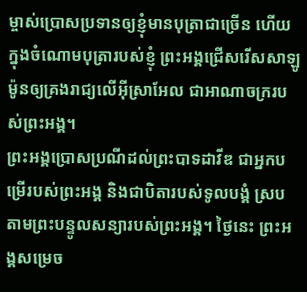ម្ចាស់ប្រោសប្រទានឲ្យខ្ញុំមានបុត្រាជាច្រើន ហើយក្នុងចំណោមបុត្រារបស់ខ្ញុំ ព្រះអង្គជ្រើសរើសសាឡូម៉ូនឲ្យគ្រងរាជ្យលើអ៊ីស្រាអែល ជាអាណាចក្ររបស់ព្រះអង្គ។
ព្រះអង្គប្រោសប្រណីដល់ព្រះបាទដាវីឌ ជាអ្នកបម្រើរបស់ព្រះអង្គ និងជាបិតារបស់ទូលបង្គំ ស្របតាមព្រះបន្ទូលសន្យារបស់ព្រះអង្គ។ ថ្ងៃនេះ ព្រះអង្គសម្រេច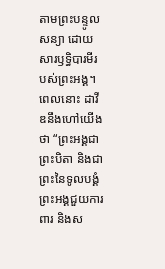តាមព្រះបន្ទូលសន្យា ដោយសារឫទ្ធិបារមីរបស់ព្រះអង្គ។
ពេលនោះ ដាវីឌនឹងហៅយើងថា “ព្រះអង្គជាព្រះបិតា និងជាព្រះនៃទូលបង្គំ ព្រះអង្គជួយការពារ និងស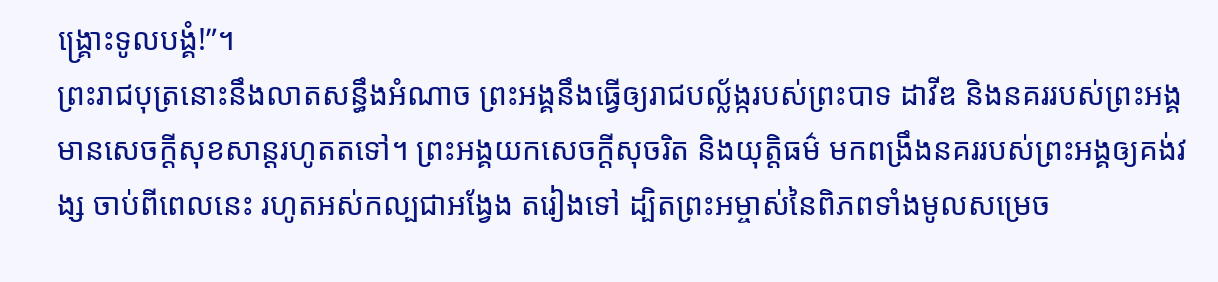ង្គ្រោះទូលបង្គំ!”។
ព្រះរាជបុត្រនោះនឹងលាតសន្ធឹងអំណាច ព្រះអង្គនឹងធ្វើឲ្យរាជបល្ល័ង្ករបស់ព្រះបាទ ដាវីឌ និងនគររបស់ព្រះអង្គ មានសេចក្ដីសុខសាន្តរហូតតទៅ។ ព្រះអង្គយកសេចក្ដីសុចរិត និងយុត្តិធម៌ មកពង្រឹងនគររបស់ព្រះអង្គឲ្យគង់វង្ស ចាប់ពីពេលនេះ រហូតអស់កល្បជាអង្វែង តរៀងទៅ ដ្បិតព្រះអម្ចាស់នៃពិភពទាំងមូលសម្រេច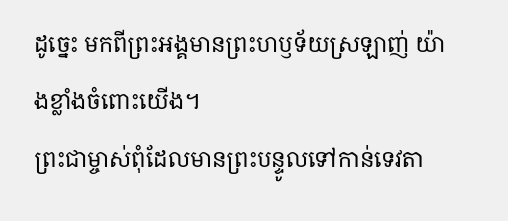ដូច្នេះ មកពីព្រះអង្គមានព្រះហឫទ័យស្រឡាញ់ យ៉ាងខ្លាំងចំពោះយើង។
ព្រះជាម្ចាស់ពុំដែលមានព្រះបន្ទូលទៅកាន់ទេវតា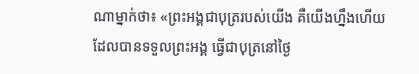ណាម្នាក់ថា៖ «ព្រះអង្គជាបុត្ររបស់យើង គឺយើងហ្នឹងហើយដែលបានទទួលព្រះអង្គ ធ្វើជាបុត្រនៅថ្ងៃ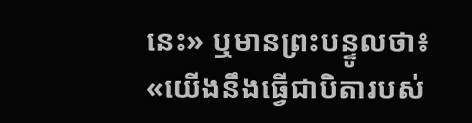នេះ» ឬមានព្រះបន្ទូលថា៖ «យើងនឹងធ្វើជាបិតារបស់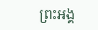ព្រះអង្គ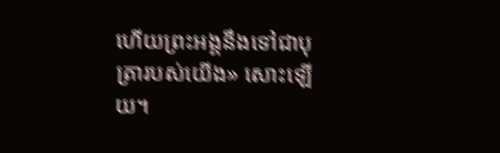ហើយព្រះអង្គនឹងទៅជាបុត្រារបស់យើង» សោះឡើយ។